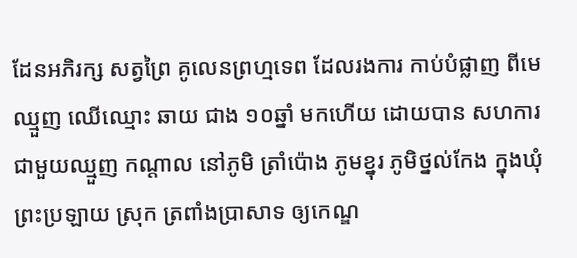ដែនអភិរក្ស សត្វព្រៃ គូលេនព្រហ្មទេព ដែលរងការ កាប់បំផ្លាញ ពីមេឈ្មួញ ឈើឈ្មោះ ឆាយ ជាង ១០ឆ្នាំ មកហើយ ដោយបាន សហការ ជាមួយឈ្មួញ កណ្ដាល នៅភូមិ ត្រាំប៉ោង ភូមខ្នុរ ភូមិថ្នល់កែង ក្នុងឃុំ ព្រះប្រឡាយ ស្រុក ត្រពាំងប្រាសាទ ឲ្យកេណ្ឌ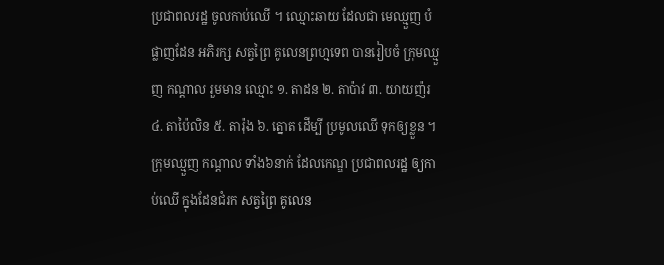ប្រជាពលរដ្ឋ ចូលកាប់ឈើ ។ ឈ្មោះឆាយ ដែលជា មេឈ្មួញ បំផ្លាញដែន អភិរក្ស សត្វព្រៃ គូលេនព្រហ្មទេព បានរៀបចំ ក្រុមឈ្មួញ កណ្ដាល រួមមាន ឈ្មោះ ១. តាដន ២. តាប៉ាវ ៣. យាយញ៉រ ៤. តាប៉ៃលិន ៥. តារ៉ុង ៦. ត្នោត ដើម្បី ប្រមូលឈើ ទុកឲ្យខ្លួន ។
ក្រុមឈ្មួញ កណ្ដាល ទាំង៦នាក់ ដែលកេណ្ឌ ប្រជាពលរដ្ឋ ឲ្យកាប់ឈើ ក្នុងដែនជំរក សត្វព្រៃ គូលេន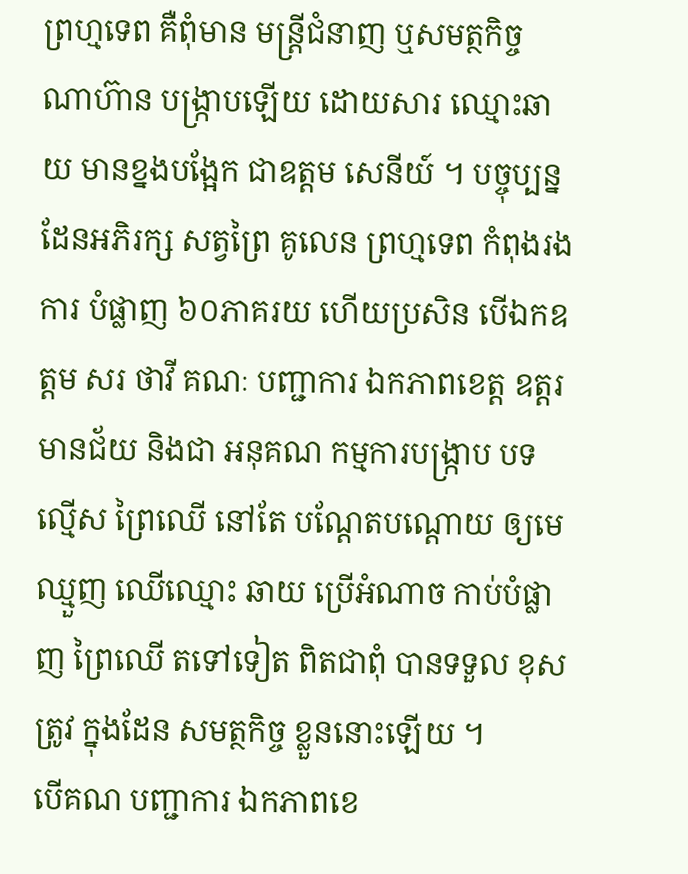ព្រហ្មទេព គឺពុំមាន មន្ត្រីជំនាញ ឬសមត្ថកិច្ច ណាហ៊ាន បង្ក្រាបឡើយ ដោយសារ ឈ្មោះឆាយ មានខ្នងបង្អែក ជាឧត្ដម សេនីយ៍ ។ បច្ចុប្បន្ន ដែនអភិរក្ស សត្វព្រៃ គូលេន ព្រហ្មទេព កំពុងរងការ បំផ្លាញ ៦០ភាគរយ ហើយប្រសិន បើឯកឧត្ដម សរ ថាវី គណៈ បញ្ជាការ ឯកភាពខេត្ត ឧត្ដរមានជ័យ និងជា អនុគណ កម្មការបង្ក្រាប បទល្មើស ព្រៃឈើ នៅតែ បណ្ដែតបណ្ដោយ ឲ្យមេឈ្មួញ ឈើឈ្មោះ ឆាយ ប្រើអំណាច កាប់បំផ្លាញ ព្រៃឈើ តទៅទៀត ពិតជាពុំ បានទទួល ខុសត្រូវ ក្នុងដែន សមត្ថកិច្ច ខ្លួននោះឡើយ ។
បើគណ បញ្ជាការ ឯកភាពខេ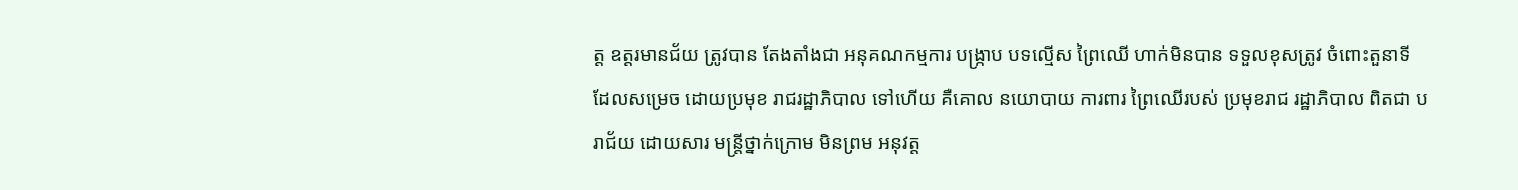ត្ត ឧត្ដរមានជ័យ ត្រូវបាន តែងតាំងជា អនុគណកម្មការ បង្ក្រាប បទល្មើស ព្រៃឈើ ហាក់មិនបាន ទទួលខុសត្រូវ ចំពោះតួនាទី ដែលសម្រេច ដោយប្រមុខ រាជរដ្ឋាភិបាល ទៅហើយ គឺគោល នយោបាយ ការពារ ព្រៃឈើរបស់ ប្រមុខរាជ រដ្ឋាភិបាល ពិតជា បរាជ័យ ដោយសារ មន្ត្រីថ្នាក់ក្រោម មិនព្រម អនុវត្ត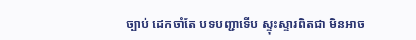ច្បាប់ ដេកចាំតែ បទបញ្ជាទើប ស្ទុះស្ទារពិតជា មិនអាច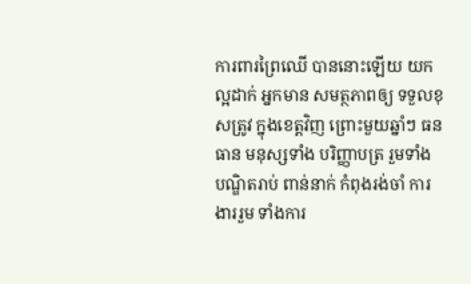ការពារព្រៃឈើ បាននោះឡើយ យកល្អដាក់ អ្នកមាន សមត្ថភាពឲ្យ ទទួលខុសត្រូវ ក្នុងខេត្តវិញ ព្រោះមួយឆ្នាំៗ ធនធាន មនុស្សទាំង បរិញ្ញាបត្រ រួមទាំង បណ្ឌិតរាប់ ពាន់នាក់ កំពុងរង់ចាំ ការងាររួម ទាំងការ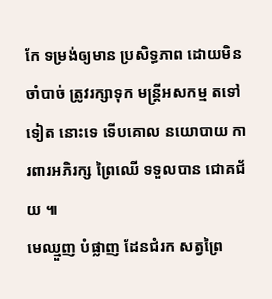កែ ទម្រង់ឲ្យមាន ប្រសិទ្ធភាព ដោយមិនចាំបាច់ ត្រូវរក្សាទុក មន្ត្រីអសកម្ម តទៅទៀត នោះទេ ទើបគោល នយោបាយ ការពារអភិរក្ស ព្រៃឈើ ទទួលបាន ជោគជ័យ ៕
មេឈ្មួញ បំផ្លាញ ដែនជំរក សត្វព្រៃ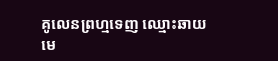គូលេនព្រហ្មទេញ ឈ្មោះឆាយ
មេ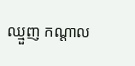ឈ្មួញ កណ្ដាល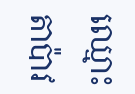ឈ្មោះតាប៉ាវ